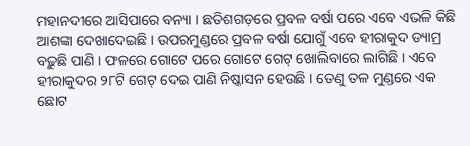ମହାନଦୀରେ ଆସିପାରେ ବନ୍ୟା । ଛତିଶଗଡ଼ରେ ପ୍ରବଳ ବର୍ଷା ପରେ ଏବେ ଏଭଳି କିଛି ଆଶଙ୍କା ଦେଖାଦେଇଛି । ଉପରମୁଣ୍ଡରେ ପ୍ରବଳ ବର୍ଷା ଯୋଗୁଁ ଏବେ ହୀରାକୁଦ ଡ୍ୟାମ୍ର ବଢ଼ୁଛି ପାଣି । ଫଳରେ ଗୋଟେ ପରେ ଗୋଟେ ଗେଟ୍ ଖୋଲିବାରେ ଲାଗିଛି । ଏବେ ହୀରାକୁଦର ୨୮ଟି ଗେଟ୍ ଦେଇ ପାଣି ନିଷ୍କାସନ ହେଉଛି । ତେଣୁ ତଳ ମୁଣ୍ଡରେ ଏକ ଛୋଟ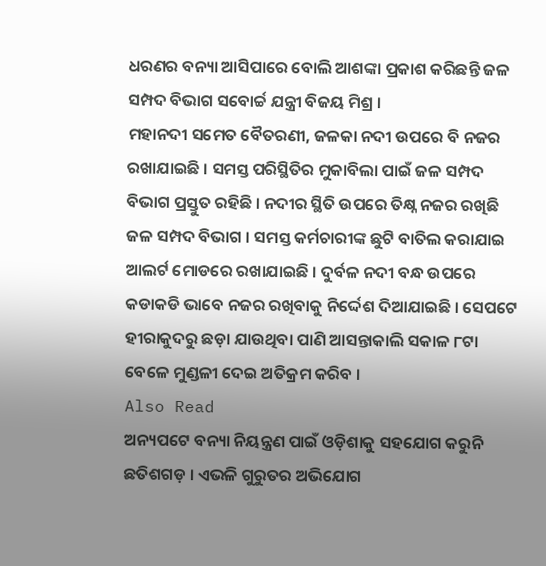ଧରଣର ବନ୍ୟା ଆସିପାରେ ବୋଲି ଆଶଙ୍କା ପ୍ରକାଶ କରିଛନ୍ତି ଜଳ ସମ୍ପଦ ବିଭାଗ ସବୋର୍ଚ୍ଚ ଯନ୍ତ୍ରୀ ବିଜୟ ମିଶ୍ର ।
ମହାନଦୀ ସମେତ ବୈତରଣୀ, ଜଳକା ନଦୀ ଉପରେ ବି ନଜର ରଖାଯାଇଛି । ସମସ୍ତ ପରିସ୍ଥିତିର ମୁକାବିଲା ପାଇଁ ଜଳ ସମ୍ପଦ ବିଭାଗ ପ୍ରସ୍ତୁତ ରହିଛି । ନଦୀର ସ୍ଥିତି ଉପରେ ତିକ୍ଷ୍ନ ନଜର ରଖିଛି ଜଳ ସମ୍ପଦ ବିଭାଗ । ସମସ୍ତ କର୍ମଚାରୀଙ୍କ ଛୁଟି ବାତିଲ କରାଯାଇ ଆଲର୍ଟ ମୋଡରେ ରଖାଯାଇଛି । ଦୁର୍ବଳ ନଦୀ ବନ୍ଧ ଉପରେ କଡାକଡି ଭାବେ ନଜର ରଖିବାକୁ ନିର୍ଦ୍ଦେଶ ଦିଆଯାଇଛି । ସେପଟେ ହୀରାକୁଦରୁ ଛଡ଼ା ଯାଉଥିବା ପାଣି ଆସନ୍ତାକାଲି ସକାଳ ୮ଟା ବେଳେ ମୁଣ୍ଡଳୀ ଦେଇ ଅତିକ୍ରମ କରିବ ।
Also Read
ଅନ୍ୟପଟେ ବନ୍ୟା ନିୟନ୍ତ୍ରଣ ପାଇଁ ଓଡ଼ିଶାକୁ ସହଯୋଗ କରୁନି ଛତିଶଗଡ଼ । ଏଭଳି ଗୁରୁତର ଅଭିଯୋଗ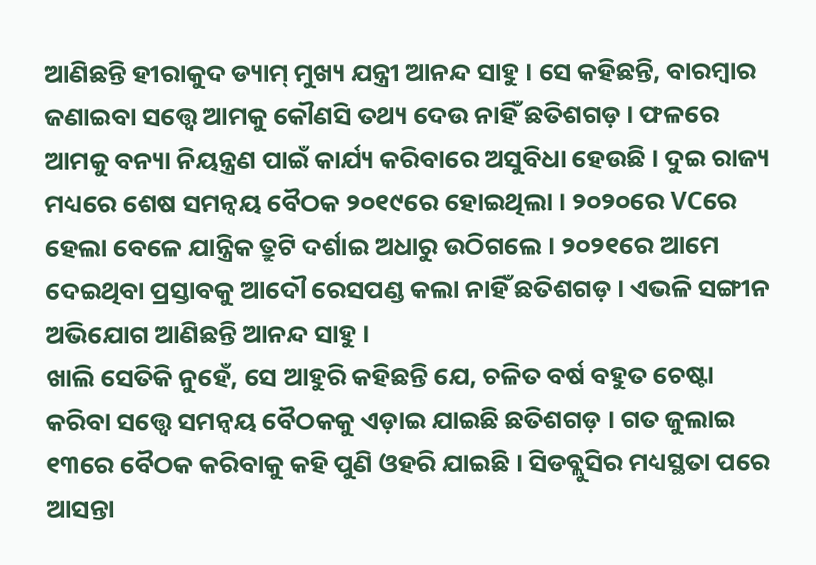ଆଣିଛନ୍ତି ହୀରାକୁଦ ଡ୍ୟାମ୍ ମୁଖ୍ୟ ଯନ୍ତ୍ରୀ ଆନନ୍ଦ ସାହୁ । ସେ କହିଛନ୍ତି, ବାରମ୍ବାର ଜଣାଇବା ସତ୍ତ୍ୱେ ଆମକୁ କୌଣସି ତଥ୍ୟ ଦେଉ ନାହିଁ ଛତିଶଗଡ଼ । ଫଳରେ ଆମକୁ ବନ୍ୟା ନିୟନ୍ତ୍ରଣ ପାଇଁ କାର୍ଯ୍ୟ କରିବାରେ ଅସୁବିଧା ହେଉଛି । ଦୁଇ ରାଜ୍ୟ ମଧ୍ୟରେ ଶେଷ ସମନ୍ୱୟ ବୈଠକ ୨୦୧୯ରେ ହୋଇଥିଲା । ୨୦୨୦ରେ VCରେ ହେଲା ବେଳେ ଯାନ୍ତ୍ରିକ ତ୍ରୁଟି ଦର୍ଶାଇ ଅଧାରୁ ଉଠିଗଲେ । ୨୦୨୧ରେ ଆମେ ଦେଇଥିବା ପ୍ରସ୍ତାବକୁ ଆଦୌ ରେସପଣ୍ଡ କଲା ନାହିଁ ଛତିଶଗଡ଼ । ଏଭଳି ସଙ୍ଗୀନ ଅଭିଯୋଗ ଆଣିଛନ୍ତି ଆନନ୍ଦ ସାହୁ ।
ଖାଲି ସେତିକି ନୁହେଁ, ସେ ଆହୁରି କହିଛନ୍ତି ଯେ, ଚଳିତ ବର୍ଷ ବହୁତ ଚେଷ୍ଟା କରିବା ସତ୍ତ୍ୱେ ସମନ୍ୱୟ ବୈଠକକୁ ଏଡ଼ାଇ ଯାଇଛି ଛତିଶଗଡ଼ । ଗତ ଜୁଲାଇ ୧୩ରେ ବୈଠକ କରିବାକୁ କହି ପୁଣି ଓହରି ଯାଇଛି । ସିଡବ୍ଲୁସିର ମଧ୍ୟସ୍ଥତା ପରେ ଆସନ୍ତା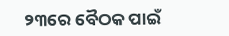୨୩ରେ ବୈଠକ ପାଇଁ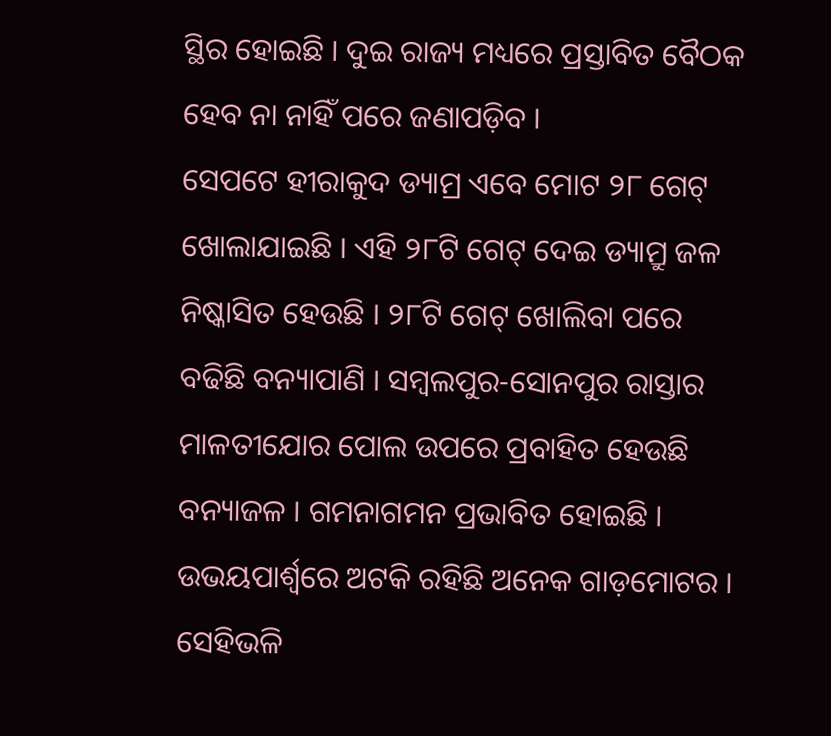ସ୍ଥିର ହୋଇଛି । ଦୁଇ ରାଜ୍ୟ ମଧ୍ୟରେ ପ୍ରସ୍ତାବିତ ବୈଠକ ହେବ ନା ନାହିଁ ପରେ ଜଣାପଡ଼ିବ ।
ସେପଟେ ହୀରାକୁଦ ଡ୍ୟାମ୍ର ଏବେ ମୋଟ ୨୮ ଗେଟ୍ ଖୋଲାଯାଇଛି । ଏହି ୨୮ଟି ଗେଟ୍ ଦେଇ ଡ୍ୟାମ୍ରୁ ଜଳ ନିଷ୍କାସିତ ହେଉଛି । ୨୮ଟି ଗେଟ୍ ଖୋଲିବା ପରେ ବଢିଛି ବନ୍ୟାପାଣି । ସମ୍ବଲପୁର-ସୋନପୁର ରାସ୍ତାର ମାଳତୀଯୋର ପୋଲ ଉପରେ ପ୍ରବାହିତ ହେଉଛି ବନ୍ୟାଜଳ । ଗମନାଗମନ ପ୍ରଭାବିତ ହୋଇଛି । ଉଭୟପାର୍ଶ୍ୱରେ ଅଟକି ରହିଛି ଅନେକ ଗାଡ଼ମୋଟର ।
ସେହିଭଳି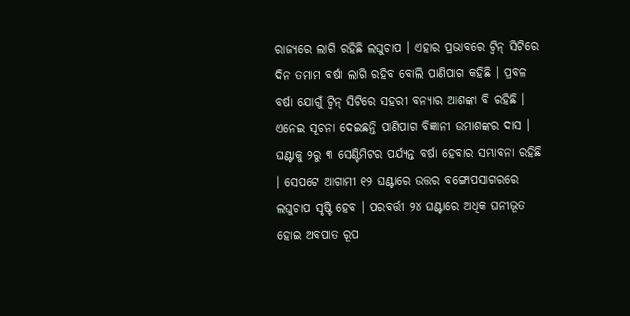ରାଜ୍ୟରେ ଲାଗି ରହିଛି ଲଘୁଚାପ । ଏହାର ପ୍ରଭାବରେ ଟ୍ୱିନ୍ ସିଟିରେ ଦିନ ତମାମ ବର୍ଷା ଲାଗି ରହିବ ବୋଲି ପାଣିପାଗ କହିଛି । ପ୍ରବଳ ବର୍ଷା ଯୋଗୁଁ ଟ୍ୱିନ୍ ସିଟିରେ ସହରୀ ବନ୍ୟାର ଆଶଙ୍କା ବି ରହିଛି । ଏନେଇ ସୂଚନା ଦେଇଛନ୍ତି ପାଣିପାଗ ବିଜ୍ଞାନୀ ଉମାଶଙ୍କର ଦାସ । ଘଣ୍ଟାକୁ ୨ରୁ ୩ ସେଣ୍ଟିମିଟର ପର୍ଯ୍ୟନ୍ତ ବର୍ଷା ହେବାର ସମ୍ଭାବନା ରହିଛି । ସେପଟେ ଆଗାମୀ ୧୨ ଘଣ୍ଟାରେ ଉତ୍ତର ବଙ୍ଗୋପସାଗରରେ ଲଘୁଚାପ ସୃଷ୍ଟି ହେବ । ପରବର୍ତ୍ତୀ ୨୪ ଘଣ୍ଟାରେ ଅଧିକ ଘନୀଭୂତ ହୋଇ ଅବପାତ ରୂପ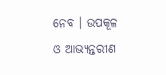ନେବ । ଉପକୂଳ ଓ ଆଭ୍ୟନ୍ତରୀଣ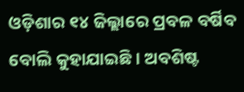ଓଡ଼ିଶାର ୧୪ ଜିଲ୍ଲାରେ ପ୍ରବଳ ବର୍ଷିବ ବୋଲି କୁହାଯାଇଛି । ଅବଶିଷ୍ଟ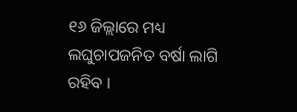୧୬ ଜିଲ୍ଲାରେ ମଧ୍ୟ ଲଘୁଚାପଜନିତ ବର୍ଷା ଲାଗି ରହିବ ।